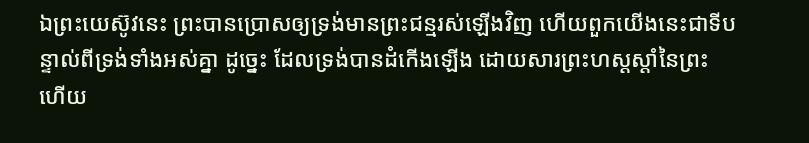ឯព្រះយេស៊ូវនេះ ព្រះបានប្រោសឲ្យទ្រង់មានព្រះជន្មរស់ឡើងវិញ ហើយពួកយើងនេះជាទីបន្ទាល់ពីទ្រង់ទាំងអស់គ្នា ដូច្នេះ ដែលទ្រង់បានដំកើងឡើង ដោយសារព្រះហស្តស្តាំនៃព្រះ ហើយ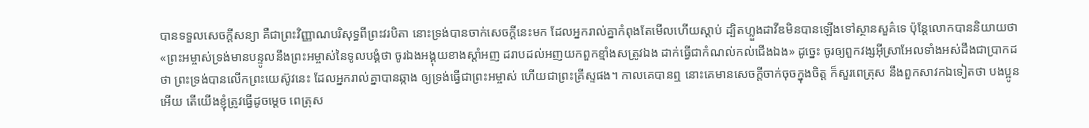បានទទួលសេចក្ដីសន្យា គឺជាព្រះវិញ្ញាណបរិសុទ្ធពីព្រះវរបិតា នោះទ្រង់បានចាក់សេចក្ដីនេះមក ដែលអ្នករាល់គ្នាកំពុងតែមើលហើយស្តាប់ ដ្បិតហ្លួងដាវីឌមិនបានឡើងទៅស្ថានសួគ៌ទេ ប៉ុន្តែលោកបាននិយាយថា «ព្រះអម្ចាស់ទ្រង់មានបន្ទូលនឹងព្រះអម្ចាស់នៃទូលបង្គំថា ចូរឯងអង្គុយខាងស្តាំអញ ដរាបដល់អញយកពួកខ្មាំងសត្រូវឯង ដាក់ធ្វើជាកំណល់កល់ជើងឯង» ដូច្នេះ ចូរឲ្យពួកវង្សអ៊ីស្រាអែលទាំងអស់ដឹងជាប្រាកដថា ព្រះទ្រង់បានលើកព្រះយេស៊ូវនេះ ដែលអ្នករាល់គ្នាបានឆ្កាង ឲ្យទ្រង់ធ្វើជាព្រះអម្ចាស់ ហើយជាព្រះគ្រីស្ទផង។ កាលគេបានឮ នោះគេមានសេចក្ដីចាក់ចុចក្នុងចិត្ត ក៏សួរពេត្រុស នឹងពួកសាវកឯទៀតថា បងប្អូនអើយ តើយើងខ្ញុំត្រូវធ្វើដូចម្តេច ពេត្រុស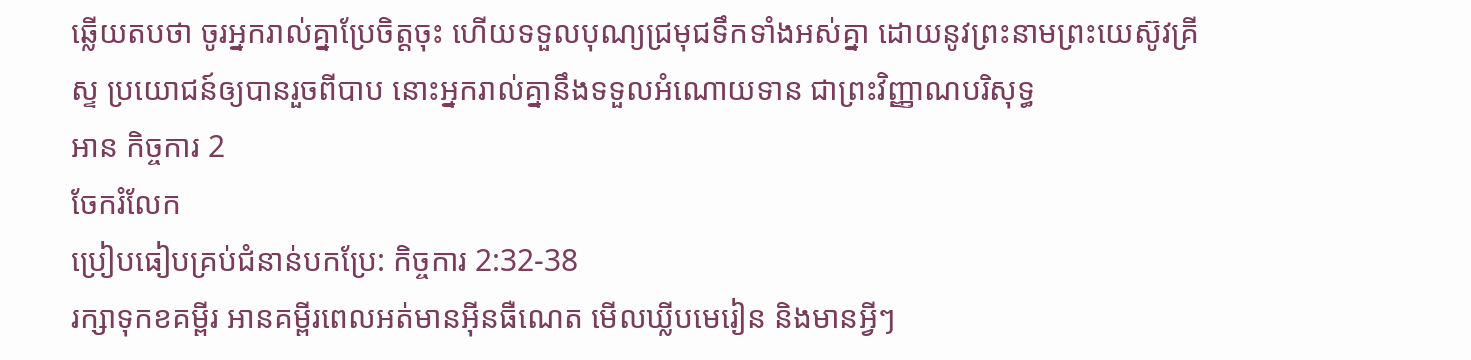ឆ្លើយតបថា ចូរអ្នករាល់គ្នាប្រែចិត្តចុះ ហើយទទួលបុណ្យជ្រមុជទឹកទាំងអស់គ្នា ដោយនូវព្រះនាមព្រះយេស៊ូវគ្រីស្ទ ប្រយោជន៍ឲ្យបានរួចពីបាប នោះអ្នករាល់គ្នានឹងទទួលអំណោយទាន ជាព្រះវិញ្ញាណបរិសុទ្ធ
អាន កិច្ចការ 2
ចែករំលែក
ប្រៀបធៀបគ្រប់ជំនាន់បកប្រែ: កិច្ចការ 2:32-38
រក្សាទុកខគម្ពីរ អានគម្ពីរពេលអត់មានអ៊ីនធឺណេត មើលឃ្លីបមេរៀន និងមានអ្វីៗ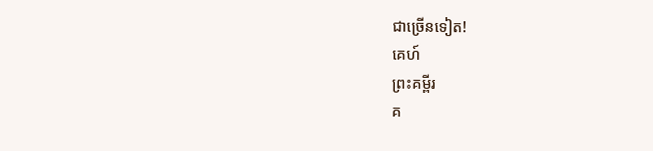ជាច្រើនទៀត!
គេហ៍
ព្រះគម្ពីរ
គ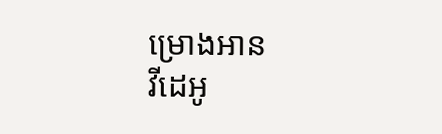ម្រោងអាន
វីដេអូ